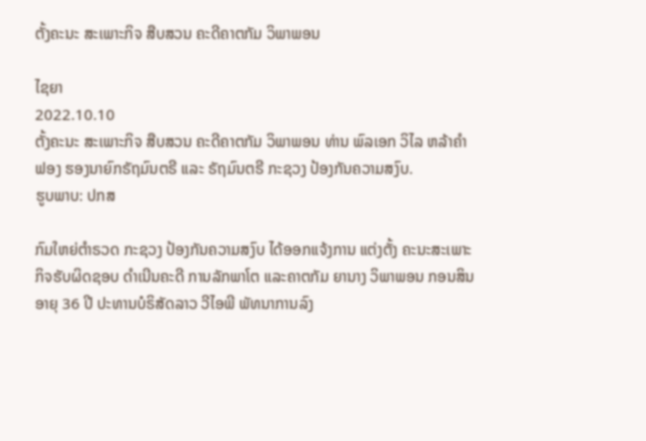ຕັ້ງຄະນະ ສະເພາະກິຈ ສືບສວນ ຄະດີຄາຕກັມ ວິພາພອນ

ໄຊຍາ
2022.10.10
ຕັ້ງຄະນະ ສະເພາະກິຈ ສືບສວນ ຄະດີຄາຕກັມ ວິພາພອນ ທ່ານ ພົລເອກ ວິໄລ ຫລ້າຄໍາຟອງ ຮອງນາຍົກຣັຖມົນຕຣີ ແລະ ຣັຖມົນຕຣີ ກະຊວງ ປ້ອງກັນຄວາມສງົບ.
ຮູບພາບ: ປກສ

ກົມໃຫຍ່ຕຳຣວດ ກະຊວງ ປ້ອງກັນຄວາມສງົບ ໄດ້ອອກແຈ້ງການ ແຕ່ງຕັ້ງ ຄະນະສະເພາະກິຈຮັບຜິດຊອບ ດຳເນີນຄະດີ ການລັກພາໂຕ ແລະຄາຕກັມ ຍານາງ ວິພາພອນ ກອນສິນ ອາຍຸ 36 ປີ ປະທານບໍຣິສັດລາວ ວີໄອພີ ພັທນາການລົງ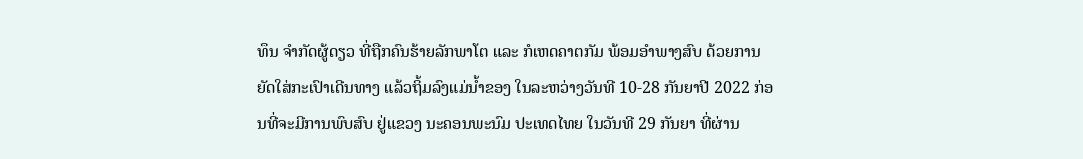ທຶນ ຈໍາກັດຜູ້ດຽວ ທີ່ຖືກຄົນຮ້າຍລັກພາໂຕ ແລະ ກໍເຫດຄາຕກັມ ພ້ອມອຳພາງສົບ ດ້ວຍການຍັດໃສ່ກະເປົາເດີນທາງ ແລ້ວຖິ້ມລົງແມ່ນໍ້າຂອງ ໃນລະຫວ່າງວັນທີ 10-28 ກັນຍາປີ 2022 ກ່ອນທີ່ຈະມີການພົບສົບ ຢູ່ແຂວງ ນະຄອນພະນົມ ປະເທດໄທຍ ໃນວັນທີ 29 ກັນຍາ ທີ່ຜ່ານ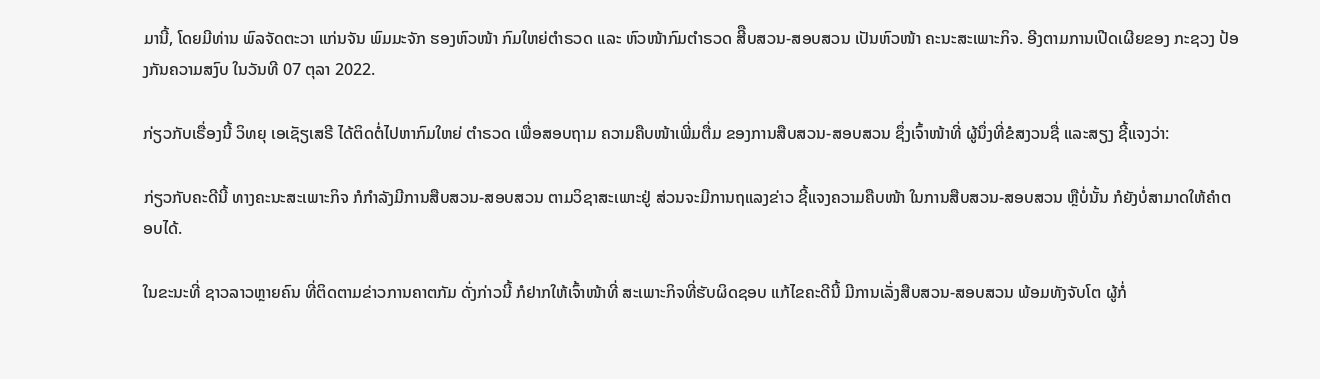ມານີ້, ໂດຍມີທ່ານ ພົລຈັດຕະວາ ແກ່ນຈັນ ພົມມະຈັກ ຮອງຫົວໜ້າ ກົມໃຫຍ່ຕຳຣວດ ແລະ ຫົວໜ້າກົມຕຳຣວດ ສີືບສວນ-ສອບສວນ ເປັນຫົວໜ້າ ຄະນະສະເພາະກິຈ. ອີງຕາມການເປີດເຜີຍຂອງ ກະຊວງ ປ້ອງກັນຄວາມສງົບ ໃນວັນທີ 07 ຕຸລາ 2022.

ກ່ຽວກັບເຣື່ອງນີ້ ວິທຍຸ ເອເຊັຽເສຣີ ໄດ້ຕິດຕໍ່ໄປຫາກົມໃຫຍ່ ຕຳຣວດ ເພື່ອສອບຖາມ ຄວາມຄືບໜ້າເພີ່ມຕື່ມ ຂອງການສືບສວນ-ສອບສວນ ຊຶ່ງເຈົ້າໜ້າທີ່ ຜູ້ນຶ່ງທີ່ຂໍສງວນຊື່ ແລະສຽງ ຊີ້ແຈງວ່າ:

ກ່ຽວກັບຄະດີນີ້ ທາງຄະນະສະເພາະກິຈ ກໍກຳລັງມີການສືບສວນ-ສອບສວນ ຕາມວິຊາສະເພາະຢູ່ ສ່ວນຈະມີການຖແລງຂ່າວ ຊີ້ແຈງຄວາມຄືບໜ້າ ໃນການສືບສວນ-ສອບສວນ ຫຼືບໍ່ນັ້ນ ກໍຍັງບໍ່ສາມາດໃຫ້ຄຳຕອບໄດ້.

ໃນຂະນະທີ່ ຊາວລາວຫຼາຍຄົນ ທີ່ຕິດຕາມຂ່າວການຄາຕກັມ ດັ່ງກ່າວນີ້ ກໍຢາກໃຫ້ເຈົ້າໜ້າທີ່ ສະເພາະກິຈທີ່ຮັບຜິດຊອບ ແກ້ໄຂຄະດີນີ້ ມີການເລັ່ງສືບສວນ-ສອບສວນ ພ້ອມທັງຈັບໂຕ ຜູ້ກໍ່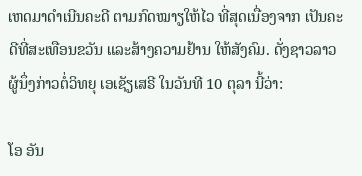ເຫດມາດຳເນີນຄະດີ ຕາມກົດໝາຽໃຫ້ໄວ ທີ່ສຸດເນື່ອງຈາກ ເປັນຄະດີທີ່ສະເທືອນຂວັນ ແລະສ້າງຄວາມຢ້ານ ໃຫ້ສັງຄົມ. ດັ່ງຊາວລາວ ຜູ້ນຶ່ງກ່າວຕໍ່ວິທຍຸ ເອເຊັຽເສຣີ ໃນວັນທີ 10 ຕຸລາ ນີ້ວ່າ:

ໂອ ອັນ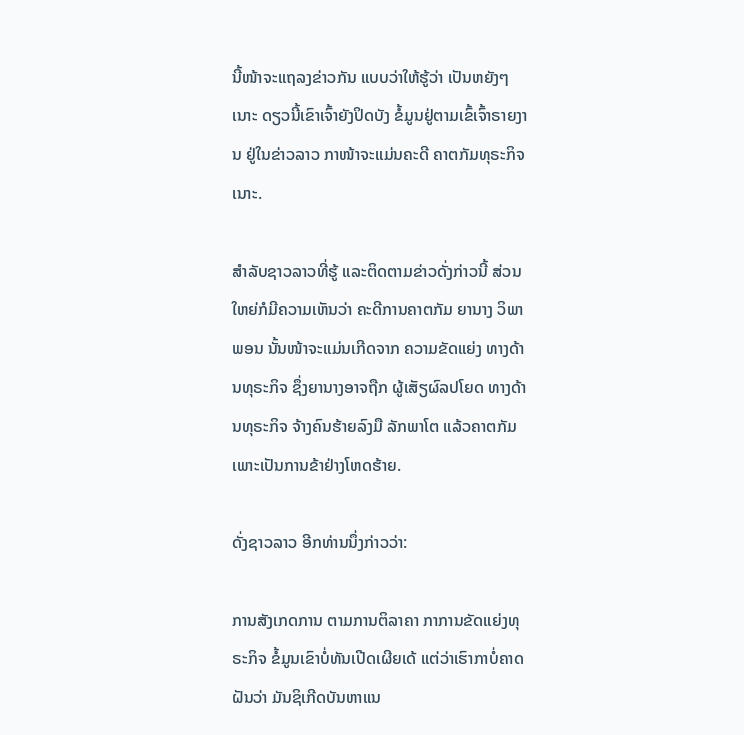ນີ້ໜ້າຈະແຖລງຂ່າວກັນ ແບບວ່າໃຫ້ຮູ້ວ່າ ເປັນຫຍັງໆເນາະ ດຽວນີ້ເຂົາເຈົ້າຍັງປິດບັງ ຂໍ້ມູນຢູ່ຕາມເຂົ້ເຈົ້າຣາຍງານ ຢູ່ໃນຂ່າວລາວ ກາໜ້າຈະແມ່ນຄະດີ ຄາຕກັມທຸຣະກິຈ ເນາະ.

ສຳລັບຊາວລາວທີ່ຮູ້ ແລະຕິດຕາມຂ່າວດັ່ງກ່າວນີ້ ສ່ວນໃຫຍ່ກໍມີຄວາມເຫັນວ່າ ຄະດີການຄາຕກັມ ຍານາງ ວິພາພອນ ນັ້ນໜ້າຈະແມ່ນເກີດຈາກ ຄວາມຂັດແຍ່ງ ທາງດ້ານທຸຣະກິຈ ຊຶ່ງຍານາງອາຈຖືກ ຜູ້ເສັຽຜົລປໂຍດ ທາງດ້ານທຸຣະກິຈ ຈ້າງຄົນຮ້າຍລົງມື ລັກພາໂຕ ແລ້ວຄາຕກັມ ເພາະເປັນການຂ້າຢ່າງໂຫດຮ້າຍ.

ດັ່ງຊາວລາວ ອີກທ່ານນຶ່ງກ່າວວ່າ:

ການສັງເກດການ ຕາມການຕິລາຄາ ກາການຂັດແຍ່ງທຸຣະກິຈ ຂໍ້ມູນເຂົາບໍ່ທັນເປີດເຜີຍເດ້ ແຕ່ວ່າເຮົາກາບໍ່ຄາດຝັນວ່າ ມັນຊິເກີດບັນຫາແນ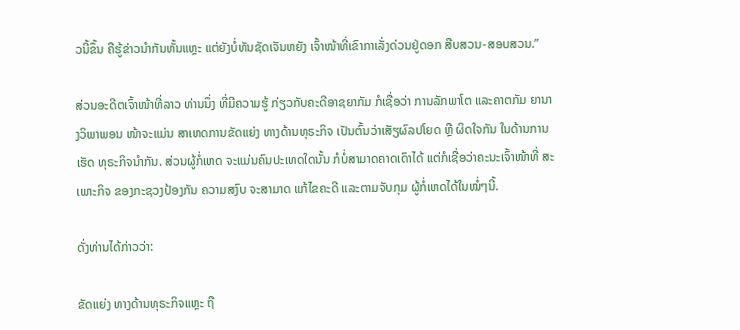ວນີ້ຂຶ້ນ ຄືຮູ້ຂ່າວນຳກັນຫັ້ນແຫຼະ ແຕ່ຍັງບໍ່ທັນຊັດເຈັນຫຍັງ ເຈົ້າໜ້າທີ່ເຂົາກາເລັ່ງດ່ວນຢູ່ດອກ ສືບສວນ-ສອບສວນ.”

ສ່ວນອະດີຕເຈົ້າໜ້າທີ່ລາວ ທ່ານນຶ່ງ ທີ່ມີຄວາມຮູ້ ກ່ຽວກັບຄະດີອາຊຍາກັມ ກໍເຊື່ອວ່າ ການລັກພາໂຕ ແລະຄາຕກັມ ຍານາງວິພາພອນ ໜ້າຈະແມ່ນ ສາເຫດການຂັດແຍ່ງ ທາງດ້ານທຸຣະກິຈ ເປັນຕົ້ນວ່າເສັຽຜົລປໂຍດ ຫຼື ຜິດໃຈກັນ ໃນດ້ານການເຮັດ ທຸຣະກິຈນຳກັນ. ສ່ວນຜູ້ກໍ່ເຫດ ຈະແມ່ນຄົນປະເທດໃດນັ້ນ ກໍບໍ່ສາມາດຄາດເດົາໄດ້ ແຕ່ກໍເຊື່ອວ່າຄະນະເຈົ້າໜ້າທີ່ ສະເພາະກິຈ ຂອງກະຊວງປ້ອງກັນ ຄວາມສງົບ ຈະສາມາດ ແກ້ໄຂຄະດີ ແລະຕາມຈັບກຸມ ຜູ້ກໍ່ເຫດໄດ້ໃນໝໍ່ໆນີ້.

ດັ່ງທ່ານໄດ້ກ່າວວ່າ:

ຂັດແຍ່ງ ທາງດ້ານທຸຣະກິຈແຫຼະ ຖື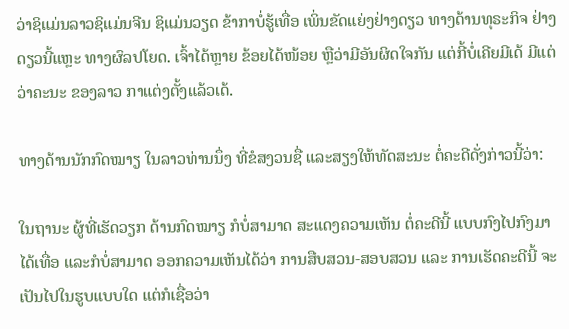ວ່າຊິແມ່ນລາວຊິແມ່ນຈີນ ຊິແມ່ນວຽດ ຂ້າກາບໍ່ຮູ້ເທື່ອ ເພິ່ນຂັດແຍ່ງຢ່າງດຽວ ທາງດ້ານທຸຣະກິຈ ຢ່າງດຽວນີ້ແຫຼະ ທາງຜົລປໂຍດ. ເຈົ້າໄດ້ຫຼາຍ ຂ້ອຍໄດ້ໜ້ອຍ ຫຼືວ່າມີອັນຜິດໃຈກັນ ແຕ່ກີ້ບໍ່ເຄີຍມີເດ້ ມີແຕ່ວ່າຄະນະ ຂອງລາວ ກາແຕ່ງຕັ້ງແລ້ວເດ້.

ທາງດ້ານນັກກົດໝາຽ ໃນລາວທ່ານນຶ່ງ ທີ່ຂໍສງວນຊື່ ແລະສຽງໃຫ້ທັດສະນະ ຕໍ່ຄະດີດັ່ງກ່າວນີ້ວ່າ:

ໃນຖານະ ຜູ້ທີ່ເຮັດວຽກ ດ້ານກົດໝາຽ ກໍບໍ່ສາມາດ ສະແດງຄວາມເຫັນ ຕໍ່ຄະດີນີ້ ແບບກົງໄປກົງມາ ໄດ້ເທື່ອ ແລະກໍບໍ່ສາມາດ ອອກຄວາມເຫັນໄດ້ວ່າ ການສືບສວນ-ສອບສວນ ແລະ ການເຮັດຄະດີນີ້ ຈະເປັນໄປໃນຮູບແບບໃດ ແຕ່ກໍເຊື່ອວ່າ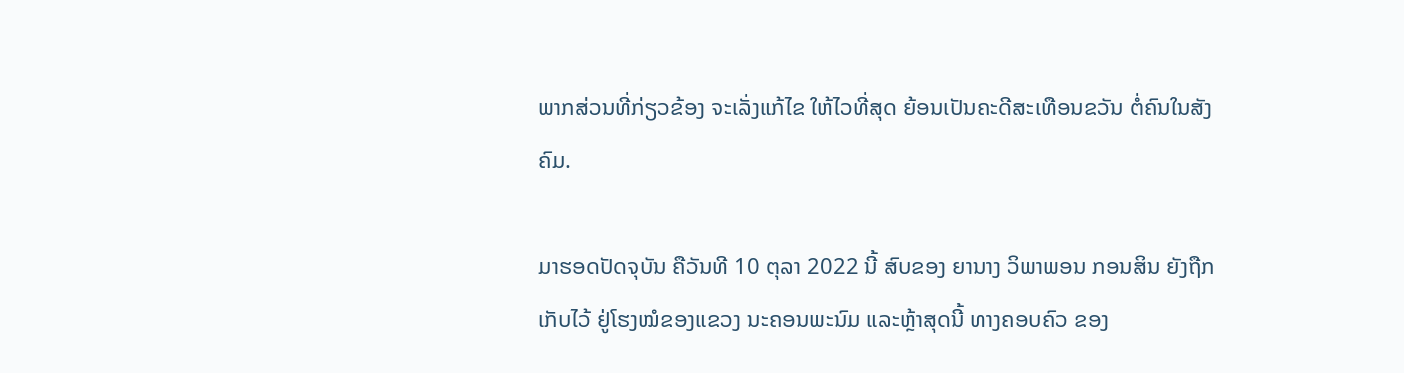ພາກສ່ວນທີ່ກ່ຽວຂ້ອງ ຈະເລັ່ງແກ້ໄຂ ໃຫ້ໄວທີ່ສຸດ ຍ້ອນເປັນຄະດີສະເທືອນຂວັນ ຕໍ່ຄົນໃນສັງຄົມ.

ມາຮອດປັດຈຸບັນ ຄືວັນທີ 10 ຕຸລາ 2022 ນີ້ ສົບຂອງ ຍານາງ ວິພາພອນ ກອນສິນ ຍັງຖືກເກັບໄວ້ ຢູ່ໂຮງໝໍຂອງແຂວງ ນະຄອນພະນົມ ແລະຫຼ້າສຸດນີ້ ທາງຄອບຄົວ ຂອງ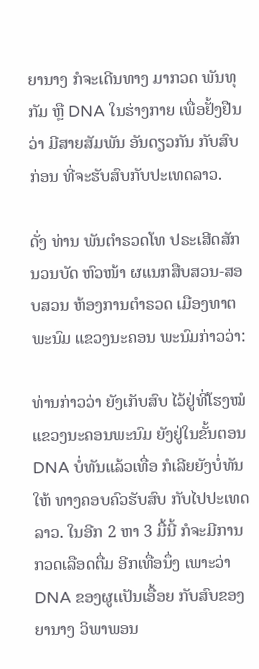ຍານາງ ກໍຈະເດີນທາງ ມາກວດ ພັນທຸກັມ ຫຼື DNA ໃນຮ່າງກາຍ ເພື່ອຢັ້ງຢືນວ່າ ມີສາຍສັມພັນ ອັນດຽວກັນ ກັບສົບກ່ອນ ທີ່ຈະຮັບສົບກັບປະເທດລາວ.

ດັ່ງ ທ່ານ ພັນຕຳຣວດໂທ ປຣະເສີດສັກ ນວນບັດ ຫົວໜ້າ ຜແນກສືບສວນ-ສອບສວນ ຫ້ອງການຕຳຣວດ ເມືອງທາຕພະນົມ ແຂວງນະຄອນ ພະນົມກ່າວວ່າ:

ທ່ານກ່າວວ່າ ຍັງເກັບສົບ ໄວ້ຢູ່ທີ່ໂຮງໝໍ ແຂວງນະຄອນພະນົມ ຍັງຢູ່ໃນຂັ້ນຕອນ DNA ບໍ່ທັນແລ້ວເທື່ອ ກໍເລີຍຍັງບໍ່ທັນໃຫ້ ທາງຄອບຄົວຮັບສົບ ກັບໄປປະເທດລາວ. ໃນອີກ 2 ຫາ 3 ມື້ນີ້ ກໍຈະມີການກວດເລືອດຕື່ມ ອີກເທື່ອນຶ່ງ ເພາະວ່າ DNA ຂອງຜູເເປັນເອື້ອຍ ກັບສົບຂອງ ຍານາງ ວິພາພອນ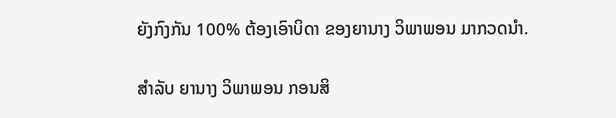ຍັງກົງກັນ 100% ຕ້ອງເອົາບິດາ ຂອງຍານາງ ວິພາພອນ ມາກວດນຳ.

ສຳລັບ ຍານາງ ວິພາພອນ ກອນສິ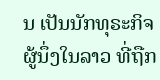ນ ເປັນນັກທຸຣະກິຈ ຜູ້ນຶ່ງໃນລາວ ທີ່ຖືກ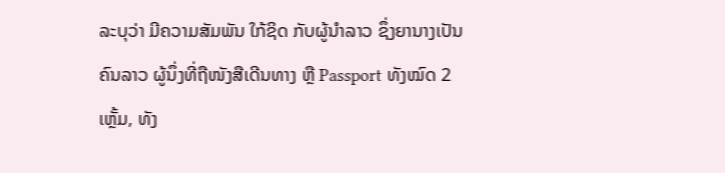ລະບຸວ່າ ມີຄວາມສັມພັນ ໃກ້ຊິດ ກັບຜູ້ນຳລາວ ຊຶ່ງຍານາງເປັນຄົນລາວ ຜູ້ນຶ່ງທີ່ຖືໜັງສືເດີນທາງ ຫຼື Passport ທັງໝົດ 2 ເຫຼັ້ມ, ທັງ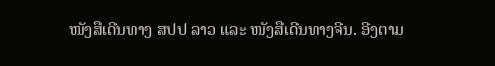ໜັງສືເດີນທາງ ສປປ ລາວ ແລະ ໜັງສືເດີນທາງຈີນ. ອີງຕາມ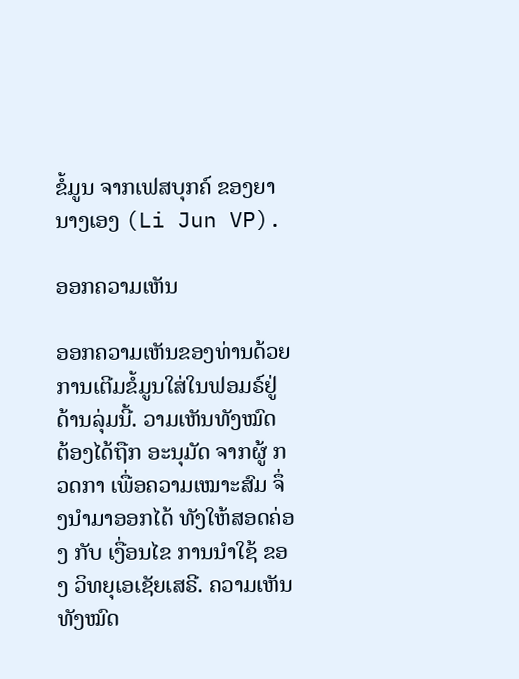ຂໍ້ມູນ ຈາກເຟສບຸກຄ໌ ຂອງຍານາງເອງ (Li Jun VP).

ອອກຄວາມເຫັນ

ອອກຄວາມເຫັນຂອງທ່ານດ້ວຍການເຕີມຂໍ້ມູນໃສ່ໃນຟອມຣ໌ຢູ່ດ້ານລຸ່ມນີ້. ວາມເຫັນທັງໝົດ ຕ້ອງໄດ້ຖືກ ອະນຸມັດ ຈາກຜູ້ ກວດກາ ເພື່ອຄວາມເໝາະສົມ ຈຶ່ງນໍາມາອອກໄດ້ ທັງໃຫ້ສອດຄ່ອງ ກັບ ເງື່ອນໄຂ ການນຳໃຊ້ ຂອງ ວິທຍຸເອເຊັຍເສຣີ. ຄວາມເຫັນທັງໝົດ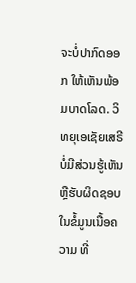ຈະບໍ່ປາກົດອອກ ໃຫ້ເຫັນພ້ອມບາດໂລດ. ວິທຍຸເອເຊັຍເສຣີ ບໍ່ມີສ່ວນຮູ້ເຫັນ ຫຼືຮັບຜິດຊອບ ໃນຂໍ້ມູນເນື້ອຄວາມ ທີ່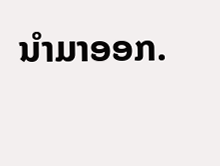ນໍາມາອອກ.